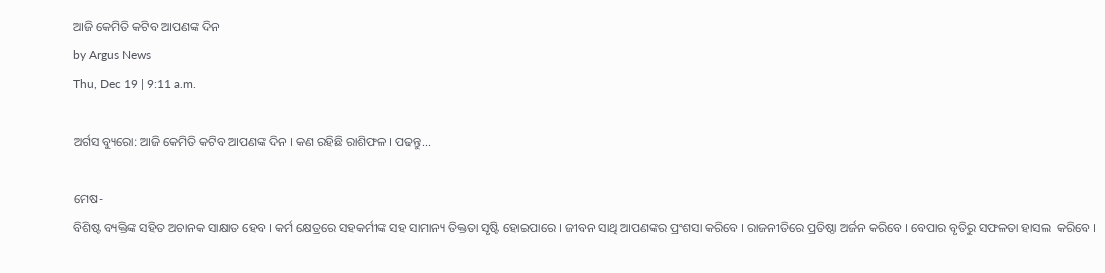ଆଜି କେମିତି କଟିବ ଆପଣଙ୍କ ଦିନ
by Argus News
Thu, Dec 19 | 9:11 a.m.

ଅର୍ଗସ ବ୍ୟୁରୋ: ଆଜି କେମିତି କଟିବ ଆପଣଙ୍କ ଦିନ । କଣ ରହିଛି ରାଶିଫଳ । ପଢନ୍ତୁ...

ମେଷ-
ବିଶିଷ୍ଟ ବ୍ୟକ୍ତିଙ୍କ ସହିତ ଅଚାନକ ସାକ୍ଷାତ ହେବ । କର୍ମ କ୍ଷେତ୍ରରେ ସହକର୍ମୀଙ୍କ ସହ ସାମାନ୍ୟ ତିକ୍ତତା ସୃଷ୍ଟି ହୋଇପାରେ । ଜୀବନ ସାଥି ଆପଣଙ୍କର ପ୍ରଂଶସା କରିବେ । ରାଜନୀତିରେ ପ୍ରତିଷ୍ଠା ଅର୍ଜନ କରିବେ । ବେପାର ବୃତିରୁ ସଫଳତା ହାସଲ  କରିବେ ।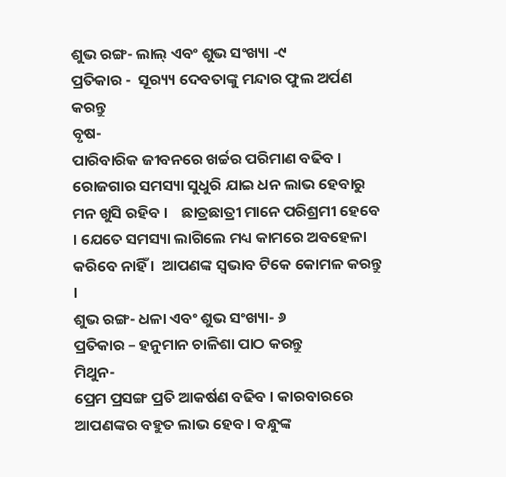ଶୁଭ ରଙ୍ଗ- ଲାଲ୍ ଏବଂ ଶୁଭ ସଂଖ୍ୟା -୯
ପ୍ରତିକାର -  ସୂର‌୍ୟ୍ୟ ଦେବତାଙ୍କୁ ମନ୍ଦାର ଫୁଲ ଅର୍ପଣ କରନ୍ତୁ
ବୃଷ-
ପାରିବାରିକ ଜୀବନରେ ଖର୍ଚ୍ଚର ପରିମାଣ ବଢିବ । ରୋଜଗାର ସମସ୍ୟା ସୁଧୁରି ଯାଇ ଧନ ଲାଭ ହେବାରୁ ମନ ଖୁସି ରହିବ ।    ଛାତ୍ରଛାତ୍ରୀ ମାନେ ପରିଶ୍ରମୀ ହେବେ । ଯେତେ ସମସ୍ୟା ଲାଗିଲେ ମଧ୍ୟ କାମରେ ଅବହେଳା କରିବେ ନାହିଁ ।  ଆପଣଙ୍କ ସ୍ୱଭାବ ଟିକେ କୋମଳ କରନ୍ତୁ ।
ଶୁଭ ରଙ୍ଗ- ଧଳା ଏବଂ ଶୁଭ ସଂଖ୍ୟା- ୬
ପ୍ରତିକାର – ହନୁମାନ ଚାଳିଶା ପାଠ କରନ୍ତୁ
ମିଥୁନ-
ପ୍ରେମ ପ୍ରସଙ୍ଗ ପ୍ରତି ଆକର୍ଷଣ ବଢିବ । କାରବାରରେ ଆପଣଙ୍କର ବହୁତ ଲାଭ ହେବ। ବନ୍ଧୁଙ୍କ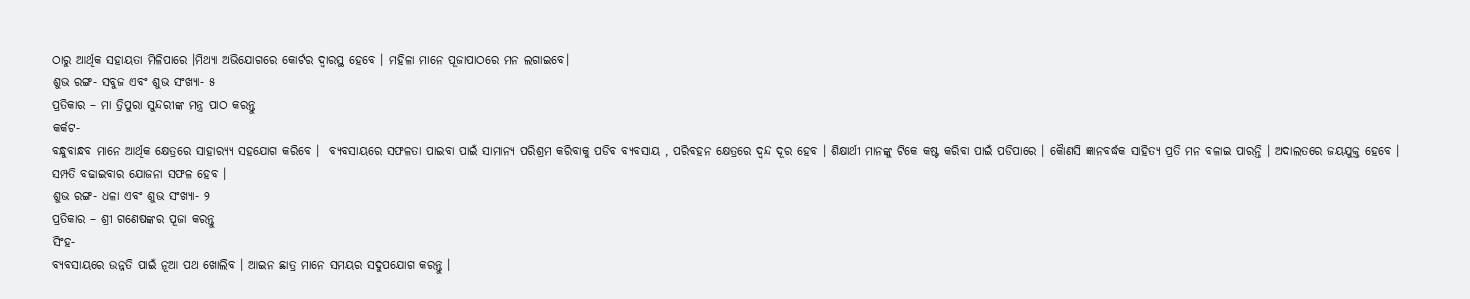ଠାରୁ ଆର୍ଥିକ ସହାୟତା ମିଳିପାରେ ।ମିଥ୍ୟା ଅଭିଯୋଗରେ କୋର୍ଟର ଦ୍ୱାରସ୍ଥ ହେବେ । ମହିଳା ମାନେ ପୂଜାପାଠରେ ମନ ଲଗାଇବେ।
ଶୁଭ ରଙ୍ଗ- ସବୁଜ ଏବଂ ଶୁଭ ସଂଖ୍ୟା- ୫
ପ୍ରତିକାର – ମା ତ୍ରିପୁରା ସୁନ୍ଦରୀଙ୍କ ମନ୍ତ୍ର ପାଠ କରନ୍ତୁ
କର୍କଟ-
ବନ୍ଧୁବାନ୍ଧବ ମାନେ ଆର୍ଥିକ କ୍ଷେତ୍ରରେ ସାହାର‌୍ୟ୍ୟ ସହଯୋଗ କରିବେ ।  ବ୍ୟବସାୟରେ ସଫଳତା ପାଇବା ପାଇଁ ସାମାନ୍ୟ ପରିଶ୍ରମ କରିବାକୁ ପଡିବ ବ୍ୟବସାୟ , ପରିବହନ କ୍ଷେତ୍ରରେ ଦ୍ୱନ୍ଦ ଦୂର ହେବ । ଶିକ୍ଷାର୍ଥୀ ମାନଙ୍କୁ ଟିକେ କଷ୍ଟ କରିବା ପାଇଁ ପଡିପାରେ । କୈାଣସି ଜ୍ଞାନବର୍ଦ୍ଧକ ସାହିତ୍ୟ ପ୍ରତି ମନ ବଳାଇ ପାରନ୍ତି । ଅଦାଲତରେ ଜୟଯୁକ୍ତ ହେବେ । ସମ୍ପତି ବଢାଇବାର ଯୋଜନା ସଫଳ ହେବ ।
ଶୁଭ ରଙ୍ଗ- ଧଳା ଏବଂ ଶୁଭ ସଂଖ୍ୟା- ୨
ପ୍ରତିକାର – ଶ୍ରୀ ଗଣେଷଙ୍କର ପୂଜା କରନ୍ତୁ
ସିଂହ-
ବ୍ୟବସାୟରେ ଉନ୍ନତି ପାଇଁ ନୂଆ ପଥ ଖୋଲିବ । ଆଇନ ଛାତ୍ର ମାନେ ସମୟର ସଦୁପଯୋଗ କରନ୍ତୁ ।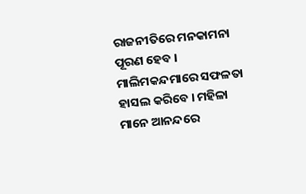ରାଜନୀତିରେ ମନକାମନା ପୂରଣ ହେବ । ମାଲିମକନ୍ଦମାରେ ସଫଳତା ହାସଲ କରିବେ । ମହିଳା ମାନେ ଆନନ୍ଦରେ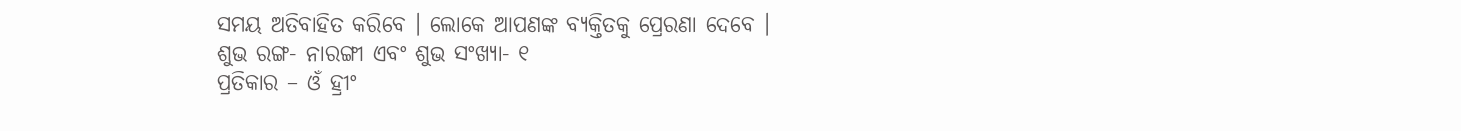ସମୟ ଅତିବାହିତ କରିବେ । ଲୋକେ ଆପଣଙ୍କ ବ୍ୟକ୍ତିତକୁ ପ୍ରେରଣା ଦେବେ ।
ଶୁଭ ରଙ୍ଗ- ନାରଙ୍ଗୀ ଏବଂ ଶୁଭ ସଂଖ୍ୟା- ୧
ପ୍ରତିକାର – ଓଁ ହ୍ରୀଂ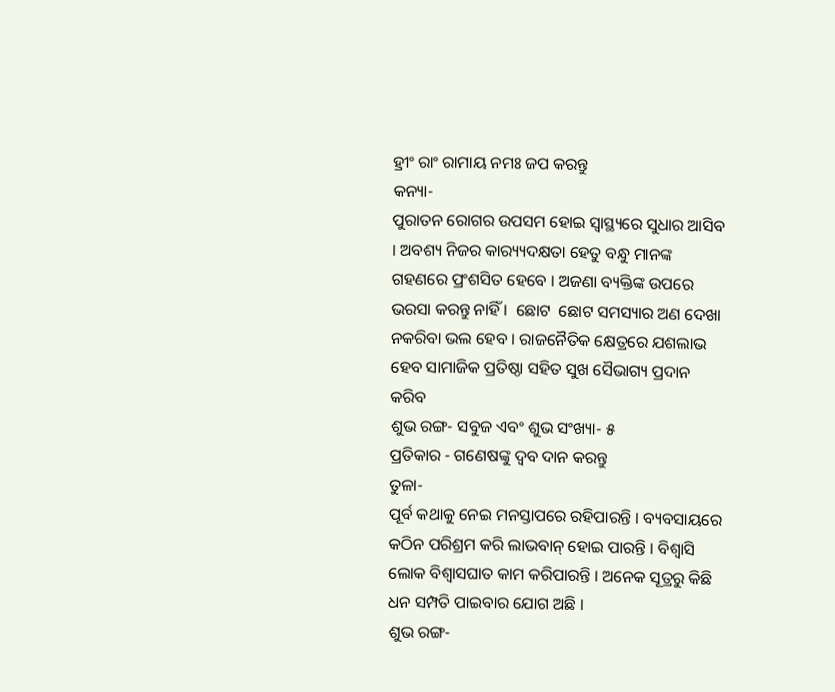ହ୍ରୀଂ ରାଂ ରାମାୟ ନମଃ ଜପ କରନ୍ତୁ
କନ୍ୟା-
ପୁରାତନ ରୋଗର ଉପସମ ହୋଇ ସ୍ୱାସ୍ଥ୍ୟରେ ସୁଧାର ଆସିବ । ଅବଶ୍ୟ ନିଜର କାର‌୍ୟ୍ୟଦକ୍ଷତା ହେତୁ ବନ୍ଧୁ ମାନଙ୍କ ଗହଣରେ ପ୍ରଂଶସିତ ହେବେ । ଅଜଣା ବ୍ୟକ୍ତିଙ୍କ ଉପରେ ଭରସା କରନ୍ତୁ ନାହିଁ ।  ଛୋଟ  ଛୋଟ ସମସ୍ୟାର ଅଣ ଦେଖା ନକରିବା ଭଲ ହେବ । ରାଜନୈତିକ କ୍ଷେତ୍ରରେ ଯଶଲାଭ ହେବ ସାମାଜିକ ପ୍ରତିଷ୍ଠା ସହିତ ସୁଖ ସୈଭାଗ୍ୟ ପ୍ରଦାନ କରିବ
ଶୁଭ ରଙ୍ଗ- ସବୁଜ ଏବଂ ଶୁଭ ସଂଖ୍ୟା- ୫
ପ୍ରତିକାର - ଗଣେଷଙ୍କୁ ଦ୍ୱବ ଦାନ କରନ୍ତୁ
ତୁଳା-
ପୂର୍ବ କଥାକୁ ନେଇ ମନସ୍ତାପରେ ରହିପାରନ୍ତି । ବ୍ୟବସାୟରେ କଠିନ ପରିଶ୍ରମ କରି ଲାଭବାନ୍ ହୋଇ ପାରନ୍ତି । ବିଶ୍ୱାସି ଲୋକ ବିଶ୍ୱାସଘାତ କାମ କରିପାରନ୍ତି । ଅନେକ ସୂତ୍ରରୁ କିଛି ଧନ ସମ୍ପତି ପାଇବାର ଯୋଗ ଅଛି ।
ଶୁଭ ରଙ୍ଗ-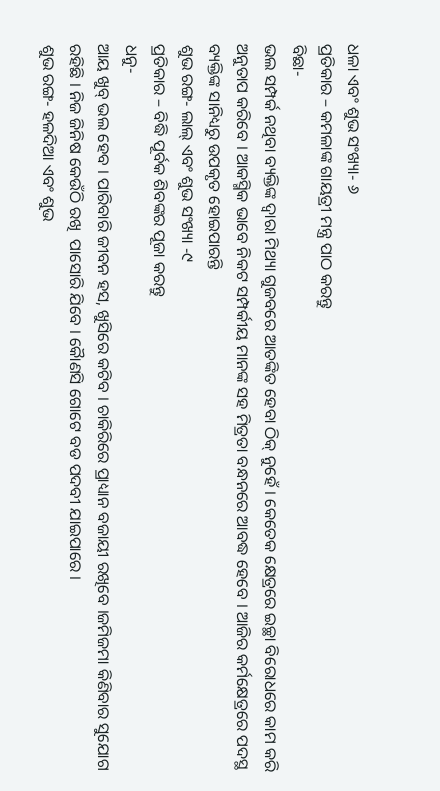ଧଳା ଏବଂ ଶୁଭ ସଂଖ୍ୟା- ୬
ପ୍ରତିକାର – କମଳାଙ୍କ ଗାୟତ୍ରୀ ମନ୍ତ୍ର ପାଠ କରନ୍ତୁ
ବିଛା-
ଭଲ ସମ୍ପର୍କ ନଥିବା ବ୍ୟକ୍ତିଙ୍କ ଦ୍ୱାରା ମିଥ୍ୟା ଗୁଜବରେ ଆତଙ୍କିତ ହେବା ଠିକ୍ ନୁହେଁ । କେତେକ କ୍ଷେତ୍ରରେ ଇଚ୍ଛା ବିରୋଧରେ କାମ କରି ଅନୁତାପ କରିବେ । ଆକସ୍ମିକ ଭାବେ ନିକଟ ସମ୍ପର୍କୀୟ ମାନଙ୍କ ସହ ମିତ୍ରତା ବନ୍ଧନରେ ଆବଦ୍ଧ ହେବେ । ଆଜିର କର୍ମକ୍ଷେତ୍ରରେ ପଦସ୍ଥ ବ୍ୟକ୍ତିଙ୍କ ସାନିଧ୍ୟରୁ ଉପକୃତ ହୋଇପାରନ୍ତି
ଶୁଭ ରଙ୍ଗ- ଲାଲ୍ ଏବଂ ଶୁଭ ସଂଖ୍ୟା -୯
ପ୍ରତିକାର – ବିଦ୍ଧି ପୂର୍ବକ ଶିବଙ୍କର ପୂଜା କରନ୍ତୁ
ଧନୁ-
ଆୟ ଖୁବ୍ ଭଲ ହେବ । ପାରିବାରି ଜୀବନ ହସ, ଖୁସିରେ କଟିବ । ଚାକିରିରେ ପ୍ରାଧ୍ୟାନ ବଜାୟୀ ରଖିବେ ।ଜମିଜମା କିଣିବାର ସୁଯୋଗ ରହିଛି । ନିଜ ଜିନିଷ କେଉଁଠି ରଖି  ପାସୋରି ଯିବେ । କୈାଣସି ଗୋଟେ ବଡ ପଦବୀ ଯାଇପାରେ ।
ଶୁଭ ରଙ୍ଗ- ହଳଦିଆ ଏବଂ ଶୁଭ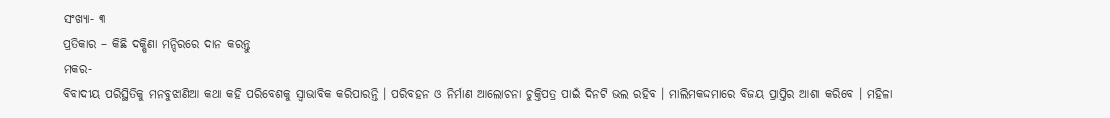ସଂଖ୍ୟା- ୩
ପ୍ରତିକାର – କିଛି ଦକ୍ଷିଣା ମନ୍ଦିରରେ ଦାନ କରନ୍ତୁ
ମକର-
ବିବାଦୀୟ ପରିସ୍ଥିତିକୁ ମନବୁଝାଣିଆ କଥା କହି ପରିବେଶକୁ ସ୍ୱାଭାବିକ କରିପାରନ୍ତି । ପରିବହନ ଓ ନିର୍ମାଣ ଆଲୋଚନା ଚୁକ୍ତିପତ୍ର ପାଇଁ ଦିନଟି ଭଲ ରହିବ । ମାଲିମକଦ୍ଦମାରେ ବିଜୟ ପ୍ରାପ୍ତିର ଆଶା କରିବେ । ମହିଳା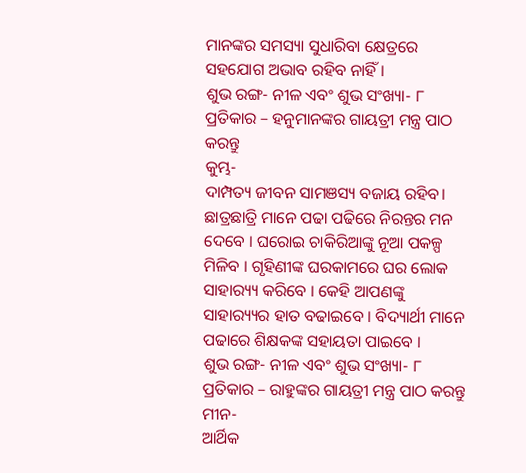ମାନଙ୍କର ସମସ୍ୟା ସୁଧାରିବା କ୍ଷେତ୍ରରେ ସହଯୋଗ ଅଭାବ ରହିବ ନାହିଁ ।
ଶୁଭ ରଙ୍ଗ- ନୀଳ ଏବଂ ଶୁଭ ସଂଖ୍ୟା- ୮
ପ୍ରତିକାର – ହନୁମାନଙ୍କର ଗାୟତ୍ରୀ ମନ୍ତ୍ର ପାଠ କରନ୍ତୁ
କୁମ୍ଭ-
ଦାମ୍ପତ୍ୟ ଜୀବନ ସାମଞସ୍ୟ ବଜାୟ ରହିବ। ଛାତ୍ରଛାତ୍ରି ମାନେ ପଢା ପଢିରେ ନିରନ୍ତର ମନ ଦେବେ । ଘରୋଇ ଚାକିରିଆଙ୍କୁ ନୂଆ ପକଳ୍ପ ମିଳିବ । ଗୃହିଣୀଙ୍କ ଘରକାମରେ ଘର ଲୋକ ସାହାର‌୍ୟ୍ୟ କରିବେ । କେହି ଆପଣଙ୍କୁ ସାହାର‌୍ୟ୍ୟର ହାତ ବଢାଇବେ । ବିଦ୍ୟାର୍ଥୀ ମାନେ ପଢାରେ ଶିକ୍ଷକଙ୍କ ସହାୟତା ପାଇବେ ।
ଶୁଭ ରଙ୍ଗ- ନୀଳ ଏବଂ ଶୁଭ ସଂଖ୍ୟା- ୮
ପ୍ରତିକାର – ରାହୁଙ୍କର ଗାୟତ୍ରୀ ମନ୍ତ୍ର ପାଠ କରନ୍ତୁ
ମୀନ-
ଆର୍ଥିକ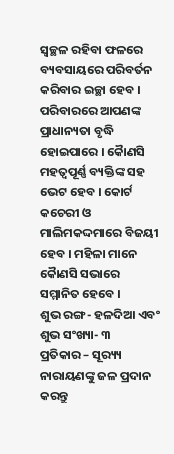ସ୍ୱଚ୍ଛଳ ରହିବା ଫଳରେ ବ୍ୟବସାୟରେ ପରିବର୍ତନ କରିବାର ଇଚ୍ଛା ହେବ । ପରିବାରରେ ଆପଣଙ୍କ ପ୍ରାଧାନ୍ୟତା ବୃଦ୍ଧି ହୋଇପାରେ । କୈାଣସି ମହତ୍ୱପୂର୍ଣ୍ଣ ବ୍ୟକ୍ତିଙ୍କ ସହ ଭେଟ ହେବ । କୋର୍ଟ କଚେରୀ ଓ ମାଲିମକଦ୍ଦମାରେ ବିଜୟୀ ହେବ । ମହିଳା ମାନେ କୈାଣସି ସଭାରେ ସମ୍ମାନିତ ହେବେ ।
ଶୁଭ ରଙ୍ଗ- ହଳଦିଆ ଏବଂ ଶୁଭ ସଂଖ୍ୟା- ୩
ପ୍ରତିକାର – ସୂର‌୍ୟ୍ୟ ନାରାୟଣଙ୍କୁ ଜଳ ପ୍ରଦାନ କରନ୍ତୁ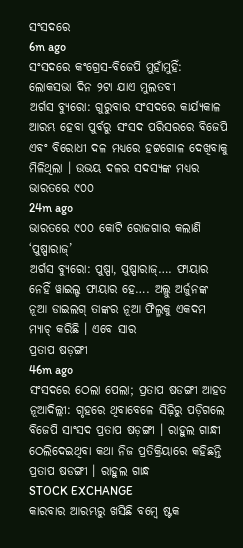ସଂସଦରେ
6m ago
ସଂସଦରେ କଂଗ୍ରେସ-ବିଜେପି ମୁହାଁମୁହିଁ: ଲୋକସଭା ଦିନ ୨ଟା ଯାଏ ମୁଲତବୀ
ଅର୍ଗସ ବ୍ୟୁରୋ: ଗୁରୁବାର ସଂସଦରେ କାର୍ଯ୍ୟକାଳ ଆରମ୍ଭ ହେବା ପୁର୍ବରୁ ସଂସଦ ପରିସରରେ ବିଜେପି ଏବଂ ବିରୋଧୀ ଦଳ ମଧ୍ୟରେ ହଟ୍ଟଗୋଳ ଦେଖିବାକୁ ମିଳିଥିଲା । ଉଭୟ ଦଳର ସଦସ୍ୟଙ୍କ ମଧ୍ୟର
ଭାରତରେ ୯୦୦
24m ago
ଭାରତରେ ୯୦୦ କୋଟି ରୋଜଗାର କଲାଣି ‘ପୁଷ୍ପାରାଜ୍’
ଅର୍ଗସ ବ୍ୟୁରୋ: ପୁଷ୍ପା, ପୁଷ୍ପାରାଜ୍…. ଫାୟାର ନେହିଁ ୱାଇଲ୍ଡ ଫାୟାର ହେ…. ଅଲ୍ଲୁ ଅର୍ଜୁନଙ୍କ ନୂଆ ଡାଇଲଗ୍ ତାଙ୍କର ନୂଆ ଫିଲ୍ମକୁ ଏକଦମ ମ୍ୟାଚ୍ କରିଛି । ଏବେ ସାର
ପ୍ରତାପ ଷଡ଼ଙ୍ଗୀ
46m ago
ସଂସଦରେ ଠେଲା ପେଲା; ପ୍ରତାପ ଷଡଙ୍ଗୀ ଆହତ
ନୂଆଦିଲ୍ଲୀ: ଗୃହରେ ଥିବାବେଳେ ସିଢ଼ିରୁ ପଡ଼ିଗଲେ ବିଜେପି ସାଂସଦ ପ୍ରତାପ ଷଡ଼ଙ୍ଗୀ । ରାହୁଲ ଗାନ୍ଧୀ ଠେଲିଦେଇଥିବା କଥା ନିଜ ପ୍ରତିକ୍ରିୟାରେ କହିଛନ୍ତି ପ୍ରତାପ ଷଡଙ୍ଗୀ । ରାହୁଲ ଗାନ୍ଧ
STOCK EXCHANGE
କାରବାର ଆରମ୍ଭରୁ ଖସିଛି ବମ୍ବେ ଷ୍ଟକ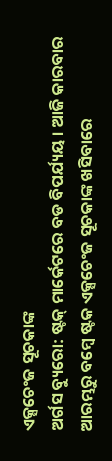ଏକ୍ସଚେଂଜ ସୂଚକାଙ୍କ
ଅର୍ଗସ ବ୍ୟୁରୋ: ଷ୍ଟକ୍ ମାର୍କେଟରେ ବଡ ବିପର୍ଯ୍ୟୟ । ଆଜି କାରବାର ଆରମ୍ଭରୁ ବମ୍ବେ ଷ୍ଟକ ଏକ୍ସଚେଂଜ ସୂଚକାଙ୍କ ଖସିବାରେ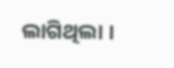ଲାଗିଥିଲା ।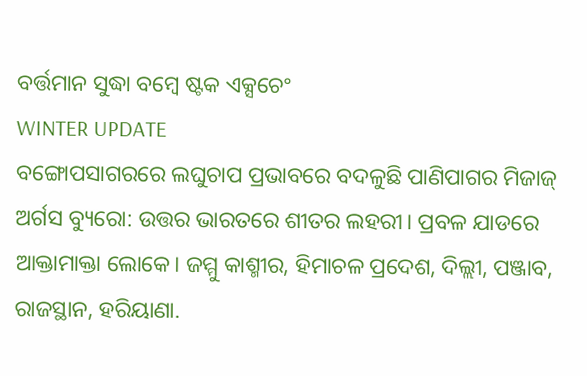ବର୍ତ୍ତମାନ ସୁଦ୍ଧା ବମ୍ବେ ଷ୍ଟକ ଏକ୍ସଚେଂ
WINTER UPDATE
ବଙ୍ଗୋପସାଗରରେ ଲଘୁଚାପ ପ୍ରଭାବରେ ବଦଳୁଛି ପାଣିପାଗର ମିଜାଜ୍
ଅର୍ଗସ ବ୍ୟୁରୋ: ଉତ୍ତର ଭାରତରେ ଶୀତର ଲହରୀ। ପ୍ରବଳ ଯାଡରେ ଆକ୍ତାମାକ୍ତା ଲୋକେ। ଜମ୍ମୁ କାଶ୍ମୀର, ହିମାଚଳ ପ୍ରଦେଶ, ଦିଲ୍ଲୀ, ପଞ୍ଜାବ, ରାଜସ୍ଥାନ, ହରିୟାଣା.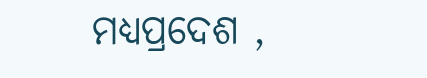ମଧ୍ୟପ୍ରଦେଶ ,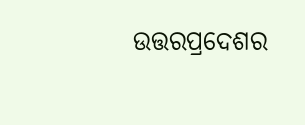ଉତ୍ତରପ୍ରଦେଶର